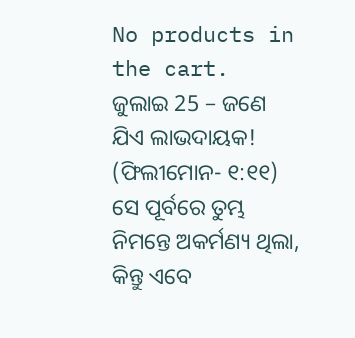No products in the cart.
ଜୁଲାଇ 25 – ଜଣେ ଯିଏ ଲାଭଦାୟକ!
(ଫିଲୀମୋନ- ୧:୧୧) ସେ ପୂର୍ବରେ ତୁମ୍ଭ ନିମନ୍ତେ ଅକର୍ମଣ୍ୟ ଥିଲା, କିନ୍ତୁ ଏବେ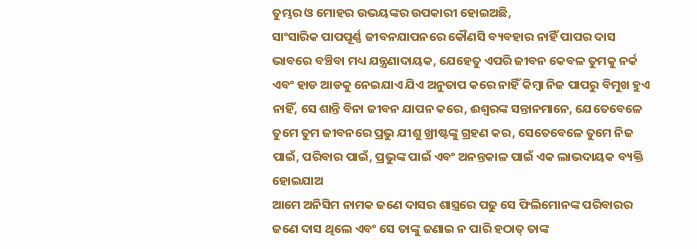ତୁମ୍ଭର ଓ ମୋହର ଉଭୟଙ୍କର ଉପକାରୀ ହୋଇଅଛି,
ସାଂସାରିକ ପାପପୂର୍ଣ୍ଣ ଜୀବନଯାପନରେ କୌଣସି ବ୍ୟବହାର ନାହିଁ ପାପର ଦାସ ଭାବରେ ବଞ୍ଚିବା ମଧ୍ୟ ଯନ୍ତ୍ରଣାଦାୟକ, ଯେହେତୁ ଏପରି ଜୀବନ କେବଳ ତୁମକୁ ନର୍କ ଏବଂ ହାଡ ଆଡକୁ ନେଇଯାଏ ଯିଏ ଅନୁତାପ କରେ ନାହିଁ କିମ୍ବା ନିଜ ପାପରୁ ବିମୁଖ ହୁଏ ନାହିଁ, ସେ ଶାନ୍ତି ବିନା ଜୀବନ ଯାପନ କରେ, ଈଶ୍ବରଙ୍କ ସନ୍ତାନମାନେ, ଯେତେବେଳେ ତୁମେ ତୁମ ଜୀବନରେ ପ୍ରଭୁ ଯୀଶୁ ଖ୍ରୀଷ୍ଟଙ୍କୁ ଗ୍ରହଣ କର, ସେତେବେଳେ ତୁମେ ନିଜ ପାଇଁ, ପରିବାର ପାଇଁ, ପ୍ରଭୁଙ୍କ ପାଇଁ ଏବଂ ଅନନ୍ତକାଳ ପାଇଁ ଏକ ଲାଭଦାୟକ ବ୍ୟକ୍ତି ହୋଇଯାଅ
ଆମେ ଅନିସିମ ନାମକ ଜଣେ ଦାସର ଶାସ୍ତ୍ରରେ ପଢୁ ସେ ଫିଲିମୋନଙ୍କ ପରିବାରର ଜଣେ ଦାସ ଥିଲେ ଏବଂ ସେ ତାଙ୍କୁ ଜଣାଇ ନ ପାରି ହଠାତ୍ ତାଙ୍କ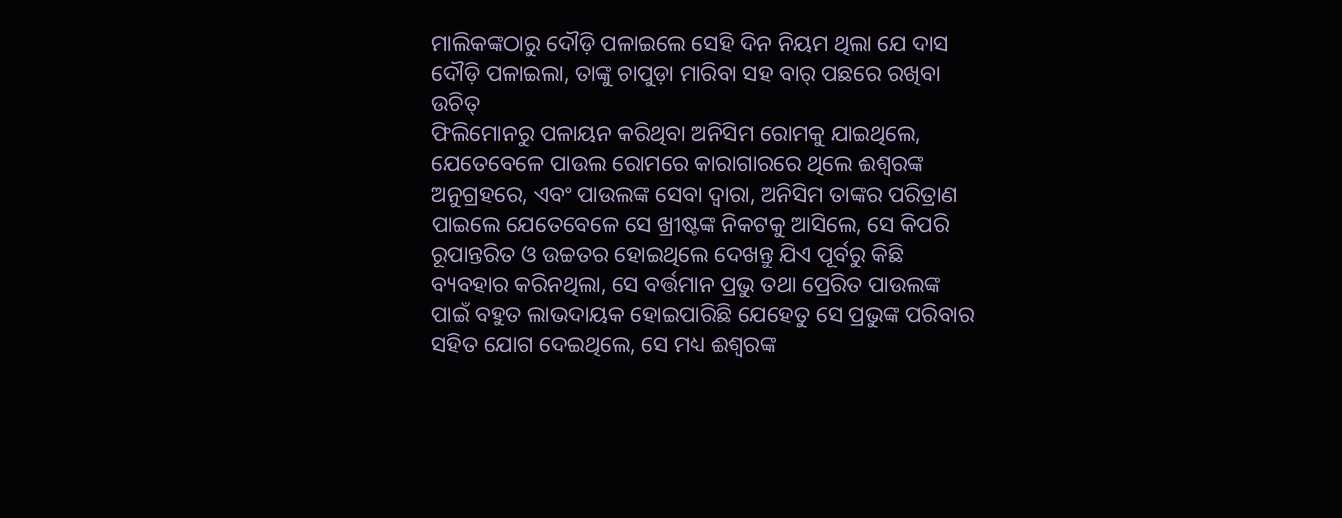ମାଲିକଙ୍କଠାରୁ ଦୌଡ଼ି ପଳାଇଲେ ସେହି ଦିନ ନିୟମ ଥିଲା ଯେ ଦାସ ଦୌଡ଼ି ପଳାଇଲା, ତାଙ୍କୁ ଚାପୁଡ଼ା ମାରିବା ସହ ବାର୍ ପଛରେ ରଖିବା ଉଚିତ୍
ଫିଲିମୋନରୁ ପଳାୟନ କରିଥିବା ଅନିସିମ ରୋମକୁ ଯାଇଥିଲେ, ଯେତେବେଳେ ପାଉଲ ରୋମରେ କାରାଗାରରେ ଥିଲେ ଈଶ୍ବରଙ୍କ ଅନୁଗ୍ରହରେ, ଏବଂ ପାଉଲଙ୍କ ସେବା ଦ୍ୱାରା, ଅନିସିମ ତାଙ୍କର ପରିତ୍ରାଣ ପାଇଲେ ଯେତେବେଳେ ସେ ଖ୍ରୀଷ୍ଟଙ୍କ ନିକଟକୁ ଆସିଲେ, ସେ କିପରି ରୂପାନ୍ତରିତ ଓ ଉଚ୍ଚତର ହୋଇଥିଲେ ଦେଖନ୍ତୁ ଯିଏ ପୂର୍ବରୁ କିଛି ବ୍ୟବହାର କରିନଥିଲା, ସେ ବର୍ତ୍ତମାନ ପ୍ରଭୁ ତଥା ପ୍ରେରିତ ପାଉଲଙ୍କ ପାଇଁ ବହୁତ ଲାଭଦାୟକ ହୋଇପାରିଛି ଯେହେତୁ ସେ ପ୍ରଭୁଙ୍କ ପରିବାର ସହିତ ଯୋଗ ଦେଇଥିଲେ, ସେ ମଧ୍ୟ ଈଶ୍ବରଙ୍କ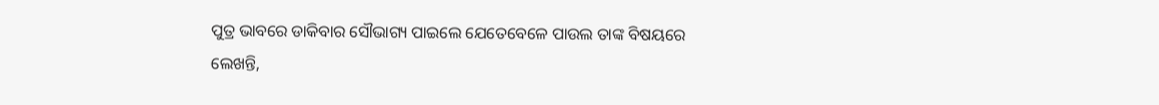ପୁତ୍ର ଭାବରେ ଡାକିବାର ସୌଭାଗ୍ୟ ପାଇଲେ ଯେତେବେଳେ ପାଉଲ ତାଙ୍କ ବିଷୟରେ ଲେଖନ୍ତି,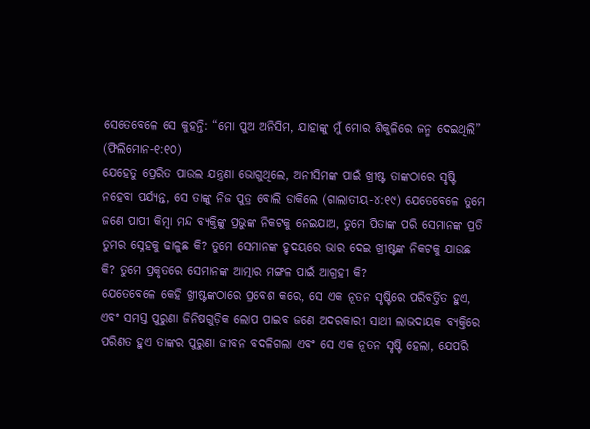ସେତେବେଳେ ସେ କୁହନ୍ତି: “ମୋ ପୁଅ ଅନିସିମ, ଯାହାଙ୍କୁ ମୁଁ ମୋର ଶିକୁଳିରେ ଜନ୍ମ ଦେଇଥିଲି” (ଫିଲିମୋନ-୧:୧୦)
ଯେହେତୁ ପ୍ରେରିତ ପାଉଲ ଯନ୍ତ୍ରଣା ଭୋଗୁଥିଲେ, ଅନୀସିମଙ୍କ ପାଇଁ ଖ୍ରୀଷ୍ଟ ତାଙ୍କଠାରେ ସୃଷ୍ଟି ନହେବା ପର୍ଯ୍ୟନ୍ତ, ସେ ତାଙ୍କୁ ନିଜ ପୁତ୍ର ବୋଲି ଡାକିଲେ (ଗାଲାତୀୟ-୪:୧୯) ଯେତେବେଳେ ତୁମେ ଜଣେ ପାପୀ କିମ୍ବା ମନ୍ଦ ବ୍ୟକ୍ତିଙ୍କୁ ପ୍ରଭୁଙ୍କ ନିକଟକୁ ନେଇଯାଅ, ତୁମେ ପିତାଙ୍କ ପରି ସେମାନଙ୍କ ପ୍ରତି ତୁମର ସ୍ନେହକୁ ଢାଳୁଛ କି? ତୁମେ ସେମାନଙ୍କ ହୃଦୟରେ ଭାର ଦେଇ ଖ୍ରୀଷ୍ଟଙ୍କ ନିକଟକୁ ଯାଉଛ କି? ତୁମେ ପ୍ରକୃତରେ ସେମାନଙ୍କ ଆତ୍ମାର ମଙ୍ଗଳ ପାଇଁ ଆଗ୍ରହୀ କି?
ଯେତେବେଳେ କେହି ଖ୍ରୀଷ୍ଟଙ୍କଠାରେ ପ୍ରବେଶ କରେ, ସେ ଏକ ନୂତନ ସୃଷ୍ଟିରେ ପରିବର୍ତ୍ତିତ ହୁଏ, ଏବଂ ସମସ୍ତ ପୁରୁଣା ଜିନିଷଗୁଡ଼ିକ ଲୋପ ପାଇବ ଜଣେ ଅଦରକାରୀ ସାଥୀ ଲାଭଦାୟକ ବ୍ୟକ୍ତିରେ ପରିଣତ ହୁଏ ତାଙ୍କର ପୁରୁଣା ଜୀବନ ବଦଳିଗଲା ଏବଂ ସେ ଏକ ନୂତନ ସୃଷ୍ଟି ହେଲା, ଯେପରି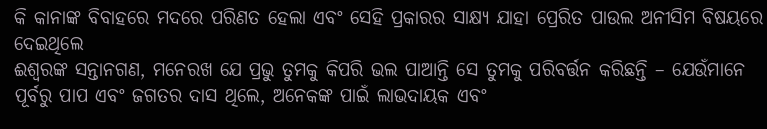କି କାନାଙ୍କ ବିବାହରେ ମଦରେ ପରିଣତ ହେଲା ଏବଂ ସେହି ପ୍ରକାରର ସାକ୍ଷ୍ୟ ଯାହା ପ୍ରେରିତ ପାଉଲ ଅନୀସିମ ବିଷୟରେ ଦେଇଥିଲେ
ଈଶ୍ବରଙ୍କ ସନ୍ତାନଗଣ, ମନେରଖ ଯେ ପ୍ରଭୁ ତୁମକୁ କିପରି ଭଲ ପାଆନ୍ତି ସେ ତୁମକୁ ପରିବର୍ତ୍ତନ କରିଛନ୍ତି – ଯେଉଁମାନେ ପୂର୍ବରୁ ପାପ ଏବଂ ଜଗତର ଦାସ ଥିଲେ, ଅନେକଙ୍କ ପାଇଁ ଲାଭଦାୟକ ଏବଂ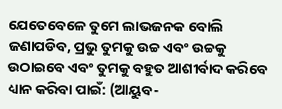ଯେତେବେଳେ ତୁମେ ଲାଭଜନକ ବୋଲି ଜଣାପଡିବ, ପ୍ରଭୁ ତୁମକୁ ଉଚ୍ଚ ଏବଂ ଉଚ୍ଚକୁ ଉଠାଇବେ ଏବଂ ତୁମକୁ ବହୁତ ଆଶୀର୍ବାଦ କରିବେ
ଧ୍ୟାନ କରିବା ପାଇଁ: (ଆୟୁବ-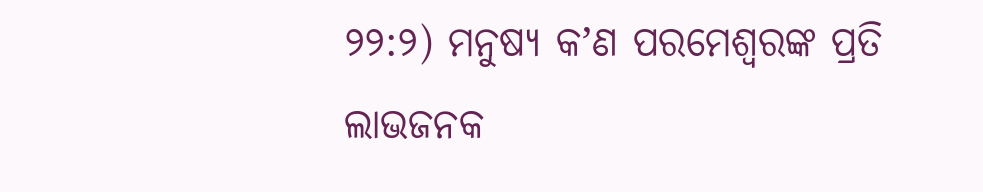୨୨:୨) ମନୁଷ୍ୟ କʼଣ ପରମେଶ୍ୱରଙ୍କ ପ୍ରତି ଲାଭଜନକ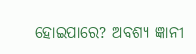ହୋଇପାରେ? ଅବଶ୍ୟ ଜ୍ଞାନୀ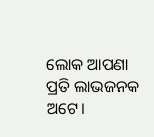ଲୋକ ଆପଣା ପ୍ରତି ଲାଭଜନକ ଅଟେ।